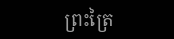ព្រះត្រៃ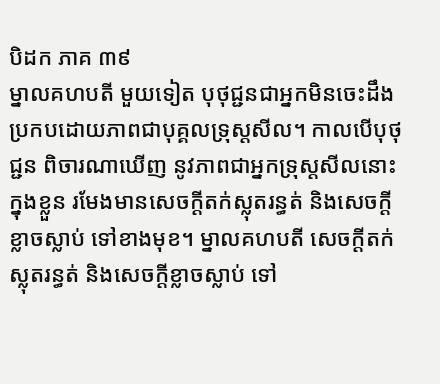បិដក ភាគ ៣៩
ម្នាលគហបតី មួយទៀត បុថុជ្ជនជាអ្នកមិនចេះដឹង ប្រកបដោយភាពជាបុគ្គលទ្រុស្ដសីល។ កាលបើបុថុជ្ជន ពិចារណាឃើញ នូវភាពជាអ្នកទ្រុស្ដសីលនោះក្នុងខ្លួន រមែងមានសេចក្ដីតក់ស្លុតរន្ធត់ និងសេចក្ដីខ្លាចស្លាប់ ទៅខាងមុខ។ ម្នាលគហបតី សេចក្ដីតក់ស្លុតរន្ធត់ និងសេចក្ដីខ្លាចស្លាប់ ទៅ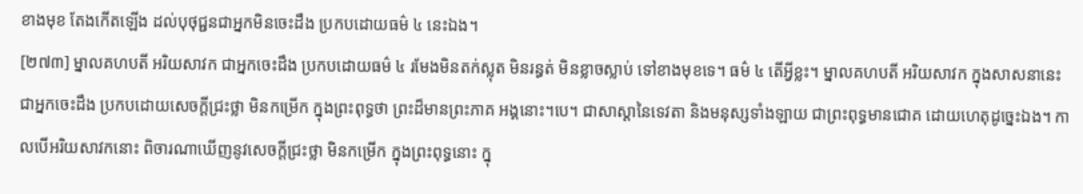ខាងមុខ តែងកើតឡើង ដល់បុថុជ្ជនជាអ្នកមិនចេះដឹង ប្រកបដោយធម៌ ៤ នេះឯង។
[២៧៣] ម្នាលគហបតី អរិយសាវក ជាអ្នកចេះដឹង ប្រកបដោយធម៌ ៤ រមែងមិនតក់ស្លុត មិនរន្ធត់ មិនខ្លាចស្លាប់ ទៅខាងមុខទេ។ ធម៌ ៤ តើអ្វីខ្លះ។ ម្នាលគហបតី អរិយសាវក ក្នុងសាសនានេះ ជាអ្នកចេះដឹង ប្រកបដោយសេចក្ដីជ្រះថ្លា មិនកម្រើក ក្នុងព្រះពុទ្ធថា ព្រះដ៏មានព្រះភាគ អង្គនោះ។បេ។ ជាសាស្ដានៃទេវតា និងមនុស្សទាំងឡាយ ជាព្រះពុទ្ធមានជោគ ដោយហេតុដូច្នេះឯង។ កាលបើអរិយសាវកនោះ ពិចារណាឃើញនូវសេចក្ដីជ្រះថ្លា មិនកម្រើក ក្នុងព្រះពុទ្ធនោះ ក្នុ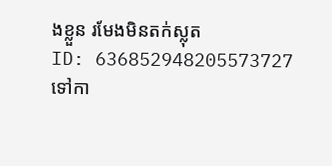ងខ្លួន រមែងមិនតក់ស្លុត
ID: 636852948205573727
ទៅកា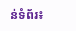ន់ទំព័រ៖